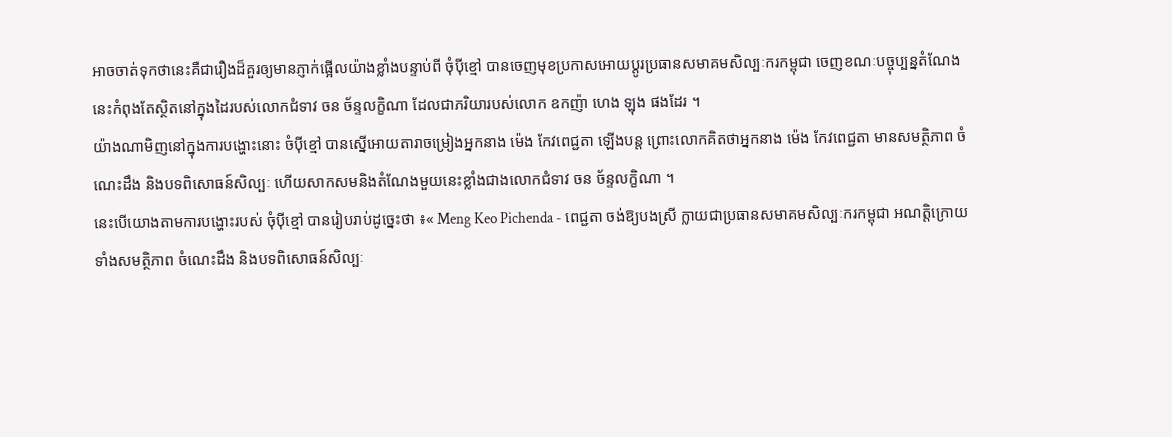អាចចាត់ទុកថានេះគឺជារឿងដ៏គួរឲ្យមានភ្ញាក់ផ្អើលយ៉ាងខ្លាំងបន្ទាប់ពី ចុំបុីខ្មៅ បានចេញមុខប្រកាសអោយប្តូរប្រធានសមាគមសិល្បៈករកម្ពុជា ចេញខណៈបច្ចុប្បន្នតំណែងនេះកំពុងតែស្ថិតនៅក្នុងដៃរបស់លោកជំទាវ ចន ច័ន្ទលក្ខិណា ដែលជាភរិយារបស់លោក ឧកញ៉ា ហេង ឡុង ផងដែរ ។
យ៉ាងណាមិញនៅក្នុងការបង្ហោះនោះ ចំបុីខ្មៅ បានស្នើអោយតារាចម្រៀងអ្នកនាង ម៉េង កែវពេជ្ជតា ឡើងបន្ត ព្រោះលោកគិតថាអ្នកនាង ម៉េង កែវពេជ្ជតា មានសមត្ថិភាព ចំណេះដឹង និងបទពិសោធន៍សិល្បៈ ហើយសាកសមនិងតំណែងមួយនេះខ្លាំងជាងលោកជំទាវ ចន ច័ន្ទលក្ខិណា ។
នេះបើយោងតាមការបង្ហោះរបស់ ចុំបុីខ្មៅ បានរៀបរាប់ដូច្នេះថា ៖« Meng Keo Pichenda - ពេជ្ជតា ចង់ឱ្យបងស្រី ក្លាយជាប្រធានសមាគមសិល្បៈករកម្ពុជា អណត្តិក្រោយ ទាំងសមត្ថិភាព ចំណេះដឹង និងបទពិសោធន៍សិល្បៈ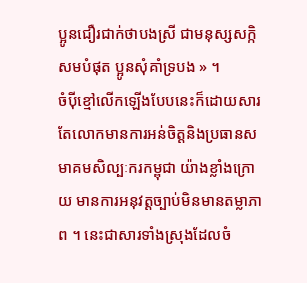ប្អូនជឿរជាក់ថាបងស្រី ជាមនុស្សសក្កិសមបំផុត ប្អូនសុំគាំទ្របង » ។
ចំបុីខ្មៅលើកឡើងបែបនេះក៏ដោយសារតែលោកមានការអន់ចិត្តនិងប្រធានសមាគមសិល្បៈករកម្ពុជា យ៉ាងខ្លាំងក្រោយ មានការអនុវត្តច្បាប់មិនមានតម្លាភាព ។ នេះជាសារទាំងស្រុងដែលចំ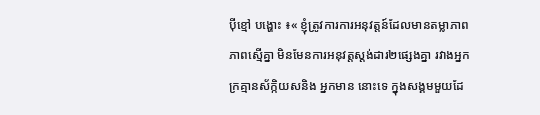បុីខ្មៅ បង្ហោះ ៖« ខ្ញុំត្រូវការការអនុវត្តន៍ដែលមានតម្លាភាព ភាពស្មើគ្នា មិនមែនការអនុវត្តស្ដង់ដារ២ផ្សេងគ្នា រវាងអ្នកក្រគ្មានស័ក្កិយសនិង អ្នកមាន នោះទេ ក្នុងសង្គមមួយដែ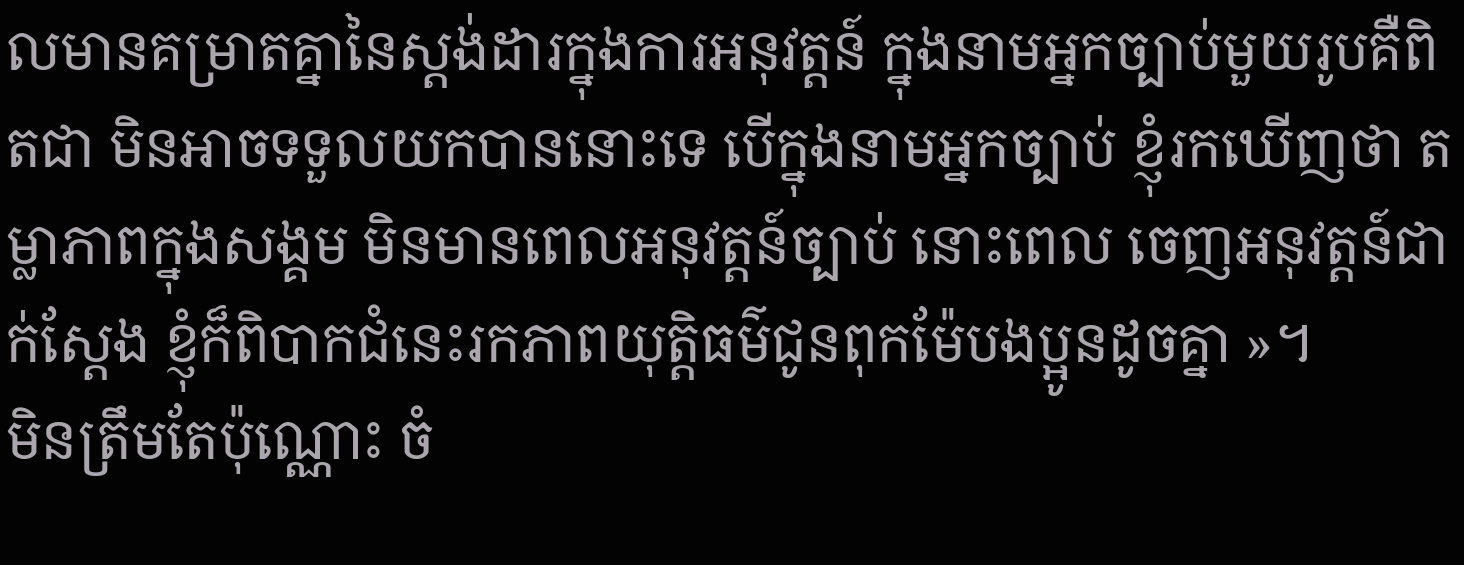លមានគម្រាតគ្នានៃស្ដង់ដារក្នុងការអនុវត្តន៍ ក្នុងនាមអ្នកច្បាប់មួយរូបគឺពិតជា មិនអាចទទួលយកបាននោះទេ បើក្នុងនាមអ្នកច្បាប់ ខ្ញុំរកឃើញថា តម្លាភាពក្នុងសង្គម មិនមានពេលអនុវត្តន៍ច្បាប់ នោះពេល ចេញអនុវត្តន៍ជាក់ស្ដែង ខ្ញុំក៏ពិបាកជំនេះរកភាពយុត្តិធម៌ជូនពុកម៉ែបងប្អូនដូចគ្នា »។
មិនត្រឹមតែប៉ុណ្ណោះ ចំ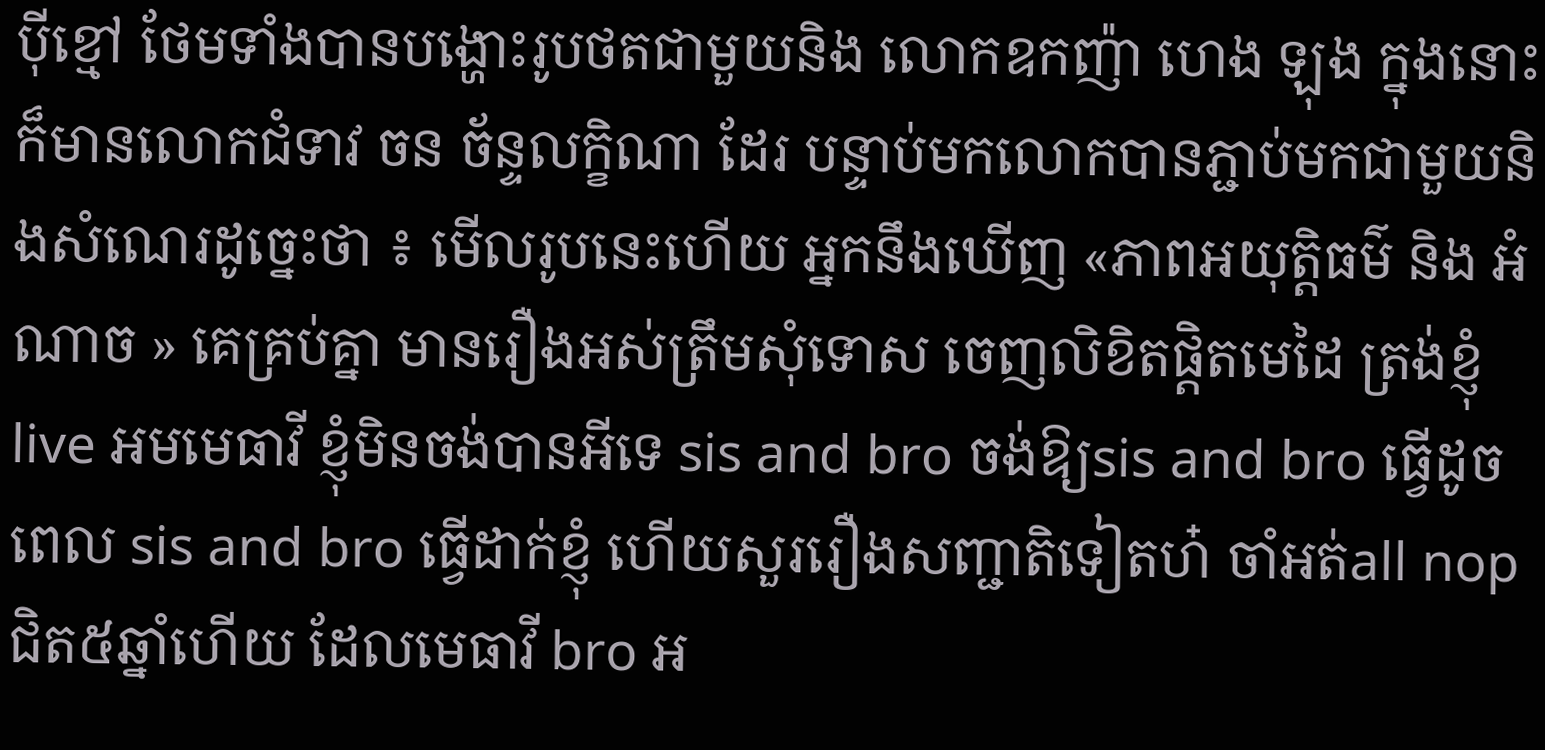បុីខ្មៅ ថែមទាំងបានបង្ហោះរូបថតជាមួយនិង លោកឧកញ៉ា ហេង ឡុង ក្នុងនោះក៏មានលោកជំទាវ ចន ច័ន្ទលក្ខិណា ដែរ បន្ទាប់មកលោកបានភ្ជាប់មកជាមួយនិងសំណេរដូច្នេះថា ៖ មើលរូបនេះហើយ អ្នកនឹងឃើញ «ភាពអយុត្តិធម៌ និង អំណាច » គេគ្រប់គ្នា មានរឿងអស់ត្រឹមសុំទោស ចេញលិខិតផ្ដិតមេដៃ ត្រង់ខ្ញុំlive អមមេធាវី ខ្ញុំមិនចង់បានអីទេ sis and bro ចង់ឱ្យsis and bro ធ្វើដូចពេល sis and bro ធ្វើដាក់ខ្ញុំ ហើយសួររឿងសញ្ជាតិទៀតហ៎ ចាំអត់all nop ជិត៥ឆ្នាំហើយ ដែលមេធាវី bro អ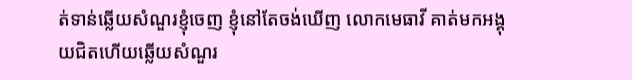ត់ទាន់ឆ្លើយសំណួរខ្ញុំចេញ ខ្ញុំនៅតែចង់ឃើញ លោកមេធាវី គាត់មកអង្គុយជិតហើយឆ្លើយសំណួរ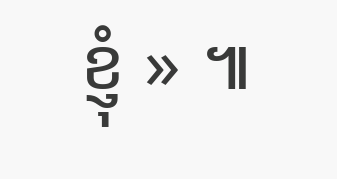ខ្ញុំ » ៕